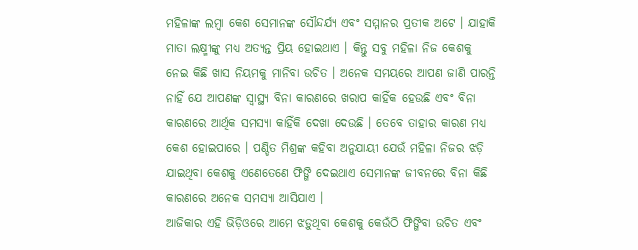ମହିଳାଙ୍କ ଲମ୍ବା କେଶ ସେମାନଙ୍କ ସୌନ୍ଦର୍ଯ୍ୟ ଏବଂ ସମ୍ମାନର ପ୍ରତୀକ ଅଟେ । ଯାହାକି ମାତା ଲକ୍ଷ୍ମୀଙ୍କୁ ମଧ୍ୟ ଅତ୍ୟନ୍ତ ପ୍ରିୟ ହୋଇଥାଏ । କିନ୍ତୁ ସବୁ ମହିଳା ନିଜ କେଶକୁ ନେଇ କିଛି ଖାସ ନିୟମକୁ ମାନିବା ଉଚିତ । ଅନେକ ସମୟରେ ଆପଣ ଜାଣି ପାରନ୍ତି ନାହିଁ ଯେ ଆପଣଙ୍କ ସ୍ୱାସ୍ଥ୍ୟ ବିନା କାରଣରେ ଖରାପ କାହିଁକ ହେଉଛି ଏବଂ ବିନା କାରଣରେ ଆର୍ଥିକ ସମସ୍ୟା କାହିଁକି ଦେଖା ଦେଉଛି । ତେବେ ତାହାର କାରଣ ମଧ୍ୟ କେଶ ହୋଇପାରେ । ପଣ୍ଡିତ ମିଶ୍ରଙ୍କ କହିବା ଅନୁଯାୟୀ ଯେଉଁ ମହିଳା ନିଜର ଝଡ଼ି ଯାଇଥିବା କେଶକୁ ଏଣେତେଣେ ଫିଙ୍ଗି ଦେଇଥାଏ ସେମାନଙ୍କ ଜୀବନରେ ବିନା କିଛି କାରଣରେ ଅନେକ ସମସ୍ୟା ଆସିଯାଏ ।
ଆଜିକାର ଏହି ଭିଡ଼ିଓରେ ଆମେ ଝଡ଼ୁଥିବା କେଶକୁ କେଉଁଠି ଫିଙ୍ଗିବା ଉଚିତ ଏବଂ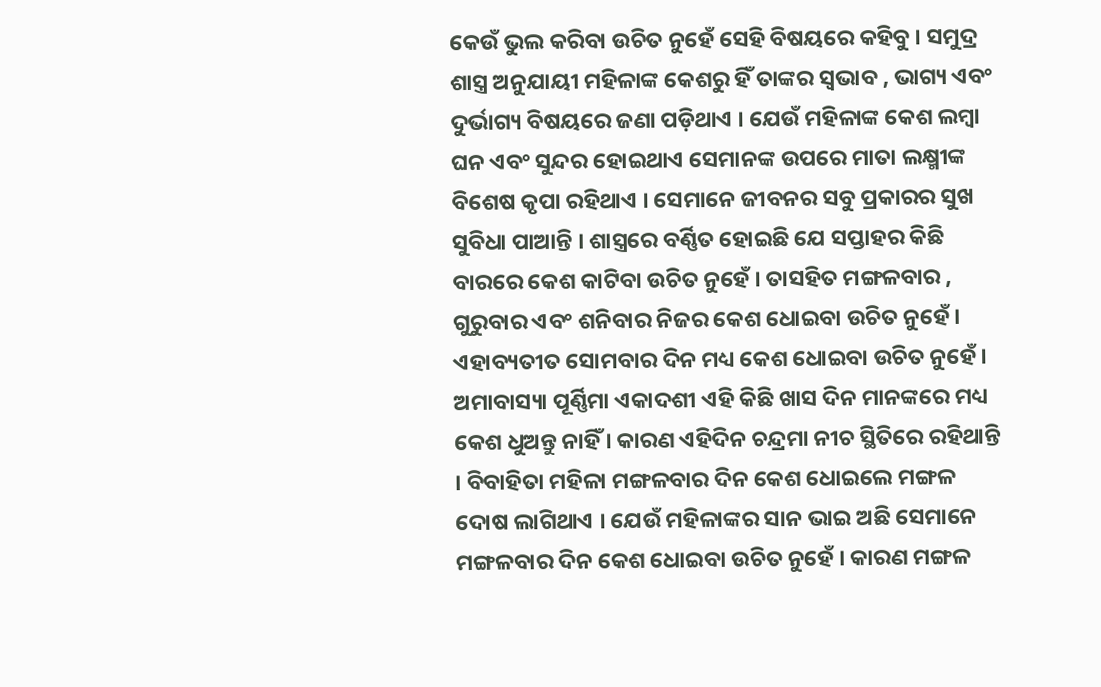କେଉଁ ଭୁଲ କରିବା ଉଚିତ ନୁହେଁ ସେହି ବିଷୟରେ କହିବୁ । ସମୁଦ୍ର ଶାସ୍ତ୍ର ଅନୁଯାୟୀ ମହିଳାଙ୍କ କେଶରୁ ହିଁ ତାଙ୍କର ସ୍ଵଭାବ , ଭାଗ୍ୟ ଏବଂ ଦୁର୍ଭାଗ୍ୟ ବିଷୟରେ ଜଣା ପଡ଼ିଥାଏ । ଯେଉଁ ମହିଳାଙ୍କ କେଶ ଲମ୍ବା ଘନ ଏବଂ ସୁନ୍ଦର ହୋଇଥାଏ ସେମାନଙ୍କ ଉପରେ ମାତା ଲକ୍ଷ୍ମୀଙ୍କ ବିଶେଷ କୃପା ରହିଥାଏ । ସେମାନେ ଜୀବନର ସବୁ ପ୍ରକାରର ସୁଖ ସୁବିଧା ପାଆନ୍ତି । ଶାସ୍ତ୍ରରେ ବର୍ଣ୍ଣିତ ହୋଇଛି ଯେ ସପ୍ତାହର କିଛି ବାରରେ କେଶ କାଟିବା ଉଚିତ ନୁହେଁ । ତାସହିତ ମଙ୍ଗଳବାର , ଗୁରୁବାର ଏବଂ ଶନିବାର ନିଜର କେଶ ଧୋଇବା ଉଚିତ ନୁହେଁ । ଏହାବ୍ୟତୀତ ସୋମବାର ଦିନ ମଧ୍ୟ କେଶ ଧୋଇବା ଉଚିତ ନୁହେଁ ।
ଅମାବାସ୍ୟା ପୂର୍ଣ୍ଣିମା ଏକାଦଶୀ ଏହି କିଛି ଖାସ ଦିନ ମାନଙ୍କରେ ମଧ୍ୟ କେଶ ଧୁଅନ୍ତୁ ନାହିଁ । କାରଣ ଏହିଦିନ ଚନ୍ଦ୍ରମା ନୀଚ ସ୍ଥିତିରେ ରହିଥାନ୍ତି । ବିବାହିତା ମହିଳା ମଙ୍ଗଳବାର ଦିନ କେଶ ଧୋଇଲେ ମଙ୍ଗଳ ଦୋଷ ଲାଗିଥାଏ । ଯେଉଁ ମହିଳାଙ୍କର ସାନ ଭାଇ ଅଛି ସେମାନେ ମଙ୍ଗଳବାର ଦିନ କେଶ ଧୋଇବା ଉଚିତ ନୁହେଁ । କାରଣ ମଙ୍ଗଳ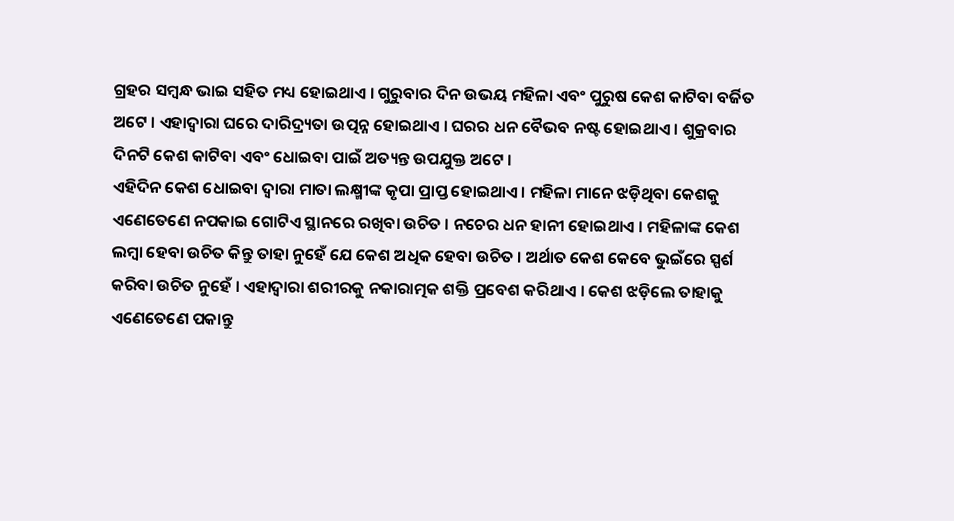ଗ୍ରହର ସମ୍ବନ୍ଧ ଭାଇ ସହିତ ମଧ୍ୟ ହୋଇଥାଏ । ଗୁରୁବାର ଦିନ ଉଭୟ ମହିଳା ଏବଂ ପୁରୁଷ କେଶ କାଟିବା ବର୍ଜିତ ଅଟେ । ଏହାଦ୍ବାରା ଘରେ ଦାରିଦ୍ର୍ୟତା ଉତ୍ପନ୍ନ ହୋଇଥାଏ । ଘରର ଧନ ବୈଭବ ନଷ୍ଟ ହୋଇଥାଏ । ଶୁକ୍ରବାର ଦିନଟି କେଶ କାଟିବା ଏବଂ ଧୋଇବା ପାଇଁ ଅତ୍ୟନ୍ତ ଉପଯୁକ୍ତ ଅଟେ ।
ଏହିଦିନ କେଶ ଧୋଇବା ଦ୍ୱାରା ମାତା ଲକ୍ଷ୍ମୀଙ୍କ କୃପା ପ୍ରାପ୍ତ ହୋଇଥାଏ । ମହିଳା ମାନେ ଝଡ଼ିଥିବା କେଶକୁ ଏଣେତେଣେ ନପକାଇ ଗୋଟିଏ ସ୍ଥାନରେ ରଖିବା ଉଚିତ । ନଚେର ଧନ ହାନୀ ହୋଇଥାଏ । ମହିଳାଙ୍କ କେଶ ଲମ୍ବା ହେବା ଉଚିତ କିନ୍ତୁ ତାହା ନୁହେଁ ଯେ କେଶ ଅଧିକ ହେବା ଉଚିତ । ଅର୍ଥାତ କେଶ କେବେ ଭୁଇଁରେ ସ୍ପର୍ଶ କରିବା ଉଚିତ ନୁହେଁ । ଏହାଦ୍ବାରା ଶରୀରକୁ ନକାରାତ୍ମକ ଶକ୍ତି ପ୍ରବେଶ କରିଥାଏ । କେଶ ଝଡ଼ିଲେ ତାହାକୁ ଏଣେତେଣେ ପକାନ୍ତୁ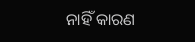ନାହିଁ କାରଣ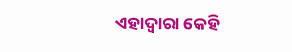ଏହାଦ୍ବାରା କେହି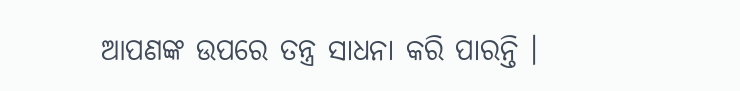ଆପଣଙ୍କ ଉପରେ ତନ୍ତ୍ର ସାଧନା କରି ପାରନ୍ତି ।